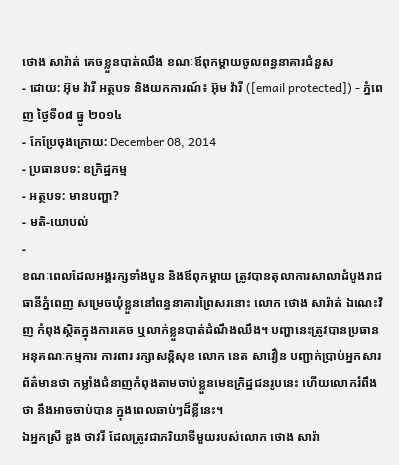ថោង សារ៉ាត់ គេចខ្លួនបាត់ឈឹង ខណៈឪពុកម្តាយចូលពន្ធនាគារជំនួស
- ដោយ: អ៊ុម វ៉ារី អត្ថបទ និងយកការណ៍៖ អ៊ុម វ៉ារី ([email protected]) - ភ្នំពេញ ថ្ងៃទី០៨ ធ្នូ ២០១៤
- កែប្រែចុងក្រោយ: December 08, 2014
- ប្រធានបទ: ឧក្រិដ្ឋកម្ម
- អត្ថបទ: មានបញ្ហា?
- មតិ-យោបល់
-
ខណៈពេលដែលអង្គរក្សទាំងបួន និងឪពុកម្តាយ ត្រូវបានតុលាការសាលាដំបូងរាជធានីភ្នំពេញ សម្រេចឃុំខ្លួននៅពន្ធនាគារព្រៃសរនោះ លោក ថោង សារ៉ាត់ ឯណេះវិញ កំពុងស្ថិតក្នុងការគេច ឬលាក់ខ្លួនបាត់ដំណឹងឈឹង។ បញ្ហានេះត្រូវបានប្រធានអនុគណៈកម្មការ ការពារ រក្សាសន្តិសុខ លោក នេត សាវឿន បញ្ជាក់ប្រាប់អ្នកសារព័ត៌មានថា កម្លាំងជំនាញកំពុងតាមចាប់ខ្លួនមេឧក្រិដ្ឋជនរូបនេះ ហើយលោករំពឹងថា នឹងអាចចាប់បាន ក្នុងពេលឆាប់ៗដ៏ខ្លីនេះ។
ឯអ្នកស្រី ឌួង ថាវរី ដែលត្រូវជាភរិយាទីមួយរបស់លោក ថោង សារ៉ា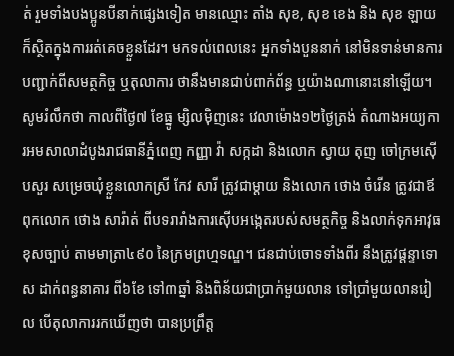ត់ រួមទាំងបងប្អូនបីនាក់ផ្សេងទៀត មានឈ្មោះ តាំង សុខ, សុខ ខេង និង សុខ ឡាយ ក៏ស្ថិតក្នុងការរត់គេចខ្លួនដែរ។ មកទល់ពេលនេះ អ្នកទាំងបួននាក់ នៅមិនទាន់មានការបញ្ជាក់ពីសមត្ថកិច្ច ឬតុលាការ ថានឹងមានជាប់ពាក់ព័ន្ធ ឬយ៉ាងណានោះនៅឡើយ។
សូមរំលឹកថា កាលពីថ្ងៃ៧ ខែធ្នូ ម្សិលម៉ិញនេះ វេលាម៉ោង១២ថ្ងៃត្រង់ តំណាងអយ្យការអមសាលាដំបូងរាជធានីភ្នំពេញ កញ្ញា វ៉ា សក្កដា និងលោក ស្វាយ តុញ ចៅក្រមស៊ើបសួរ សម្រេចឃុំខ្លួនលោកស្រី កែវ សារី ត្រូវជាម្តាយ និងលោក ថោង ចំរើន ត្រូវជាឪពុកលោក ថោង សារ៉ាត់ ពីបទរារាំងការស៊ើបអង្កេតរបស់សមត្ថកិច្ច និងលាក់ទុកអាវុធខុសច្បាប់ តាមមាត្រា៤៩០ នៃក្រមព្រហ្មទណ្ឌ។ ជនជាប់ចោទទាំងពីរ នឹងត្រូវផ្តន្ទាទោស ដាក់ពន្ធនាគារ ពី៦ខែ ទៅ៣ឆ្នាំ និងពិន័យជាប្រាក់មួយលាន ទៅប្រាំមួយលានរៀល បើតុលាការរកឃើញថា បានប្រព្រឹត្ត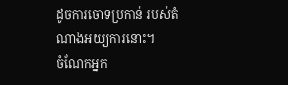ដូចការចោទប្រកាន់ របស់តំណាងអយ្យការនោះ។
ចំណែកអ្នក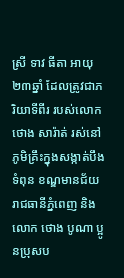ស្រី ទាវ ធីតា អាយុ២៣ឆ្នាំ ដែលត្រូវជាភរិយាទីពីរ របស់លោក ថោង សារ៉ាត់ រស់នៅភូមិគ្រឹះក្នុងសង្កាត់បឹងទំពុន ខណ្ឌមានជ័យ រាជធានីភ្នំពេញ និងលោក ថោង បូណា ប្អូនប្រុសប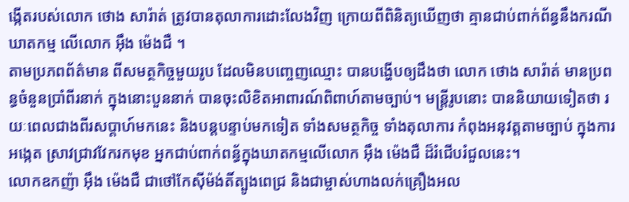ង្កើតរបស់លោក ថោង សារ៉ាត់ ត្រូវបានតុលាការដោះលែងវិញ ក្រោយពីពិនិត្យឃើញថា គ្មានជាប់ពាក់ព័ន្ធនឹងករណីឃាតកម្ម លើលោក អ៊ឹង ម៉េងជឺ ។
តាមប្រភពព័ត៌មាន ពីសមត្ថកិច្ចមួយរូប ដែលមិនបញ្ចេញឈ្មោះ បានបង្ហើបឲ្យដឹងថា លោក ថោង សារ៉ាត់ មានប្រពន្ធចំនួនប្រាំពីរនាក់ ក្នុងនោះបួននាក់ បានចុះលិខិតអាពារណ៍ពិពាហ៍តាមច្បាប់។ មន្ត្រីរូបនោះ បាននិយាយទៀតថា រយៈពេលជាងពីរសប្ដាហ៍មកនេះ និងបន្តបន្ទាប់មកទៀត ទាំងសមត្ថកិច្ច ទាំងតុលាការ កំពុងអនុវត្តតាមច្បាប់ ក្នុងការអង្កេត ស្រាវជ្រាវវែករកមុខ អ្នកជាប់ពាក់ពន័្ធក្នុងឃាតកម្មលើលោក អ៊ឹង ម៉េងជឺ ដ៏រំជើបរំជួលនេះ។
លោកឧកញ៉ា អ៊ឹង ម៉េងជឺ ជាថៅកែស៊ីម៉ង់តិ៍ត្បូងពេជ្រ និងជាម្ចាស់ហាងលក់គ្រឿងអល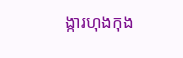ង្ការហុងកុង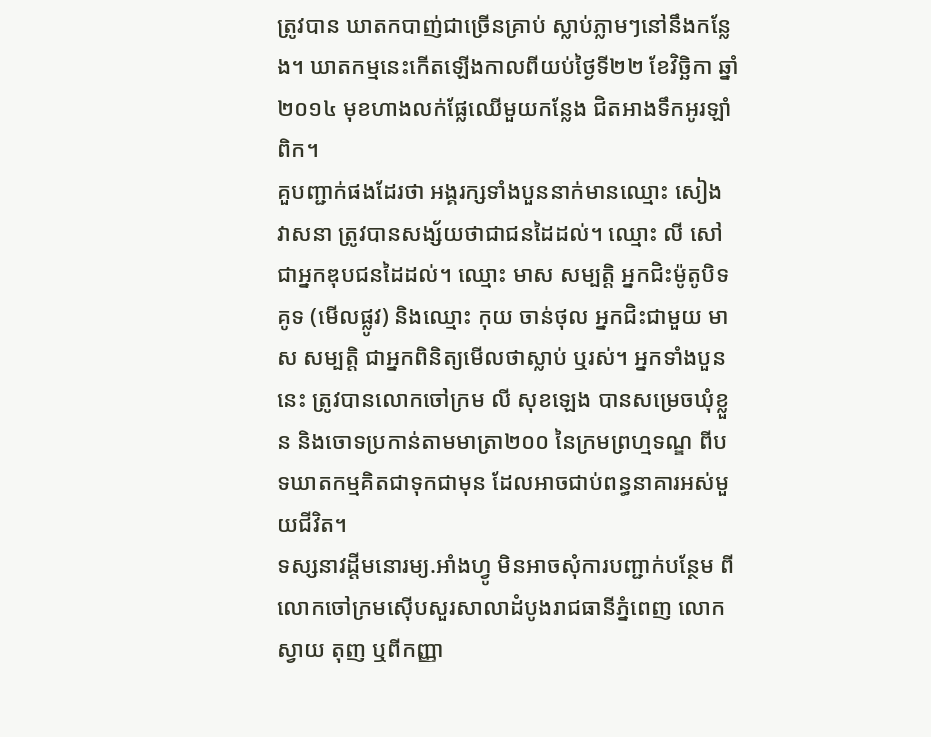ត្រូវបាន ឃាតកបាញ់ជាច្រើនគ្រាប់ ស្លាប់ភ្លាមៗនៅនឹងកន្លែង។ ឃាតកម្មនេះកើតឡើងកាលពីយប់ថ្ងៃទី២២ ខែវិច្ឆិកា ឆ្នាំ២០១៤ មុខហាងលក់ផ្លែឈើមួយកន្លែង ជិតអាងទឹកអូរឡាំពិក។
គួបញ្ជាក់ផងដែរថា អង្គរក្សទាំងបួននាក់មានឈ្មោះ សៀង វាសនា ត្រូវបានសង្ស័យថាជាជនដៃដល់។ ឈ្មោះ លី សៅ ជាអ្នកឌុបជនដៃដល់។ ឈ្មោះ មាស សម្បត្ដិ អ្នកជិះម៉ូតូបិទគូទ (មើលផ្លូវ) និងឈ្មោះ កុយ ចាន់ថុល អ្នកជិះជាមួយ មាស សម្បត្ដិ ជាអ្នកពិនិត្យមើលថាស្លាប់ ឬរស់។ អ្នកទាំងបួននេះ ត្រូវបានលោកចៅក្រម លី សុខឡេង បានសម្រេចឃុំខ្លួន និងចោទប្រកាន់តាមមាត្រា២០០ នៃក្រមព្រហ្មទណ្ឌ ពីបទឃាតកម្មគិតជាទុកជាមុន ដែលអាចជាប់ពន្ធនាគារអស់មួយជីវិត។
ទស្សនាវដ្តីមនោរម្យ.អាំងហ្វូ មិនអាចសុំការបញ្ជាក់បន្ថែម ពីលោកចៅក្រមស៊ើបសួរសាលាដំបូងរាជធានីភ្នំពេញ លោក ស្វាយ តុញ ឬពីកញ្ញា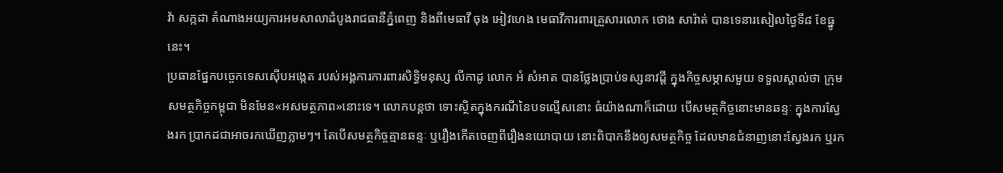វ៉ា សក្កដា តំណាងអយ្យការអមសាលាដំបូងរាជធានីភ្នំពេញ និងពីមេធាវី ចុង អៀវហេង មេធាវីការពារគ្រួសារលោក ថោង សារ៉ាត់ បានទេនារសៀលថ្ងៃទី៨ ខែធ្នូនេះ។
ប្រធានផ្នែកបច្ចេកទេសស៊ើបអង្កេត របស់អង្គការការពារសិទ្ធិមនុស្ស លីកាដូ លោក អំ សំអាត បានថ្លែងប្រាប់ទស្សនាវដ្តី ក្នុងកិច្ចសម្ភាសមួយ ទទួលស្គាល់ថា ក្រុមសមត្ថកិច្ចកម្ពុជា មិនមែន«អសមត្ថភាព»នោះទេ។ លោកបន្តថា ទោះស្ថិតក្នុងករណីនៃបទល្មើសនោះ ធំយ៉ាងណាក៏ដោយ បើសមត្ថកិច្ចនោះមានឆន្ទៈ ក្នុងការស្វែងរក ប្រាកដជាអាចរកឃើញភ្លាមៗ។ តែបើសមត្ថកិច្ចគ្មានឆន្ទៈ ឬរឿងកើតចេញពីរឿងនយោបាយ នោះពិបាកនឹងឲ្យសមត្ថកិច្ច ដែលមានជំនាញនោះស្វែងរក ឬរក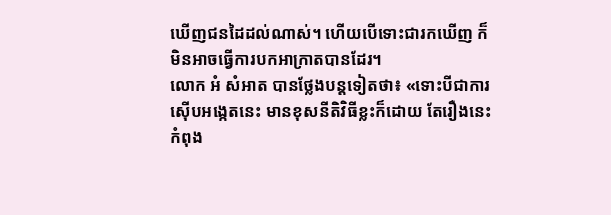ឃើញជនដៃដល់ណាស់។ ហើយបើទោះជារកឃើញ ក៏មិនអាចធ្វើការបកអាក្រាតបានដែរ។
លោក អំ សំអាត បានថ្លែងបន្តទៀតថា៖ «ទោះបីជាការស៊ើបអង្កេតនេះ មានខុសនីតិវិធីខ្លះក៏ដោយ តែរឿងនេះកំពុង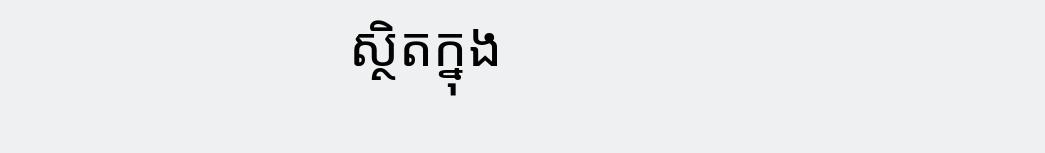ស្ថិតក្នុង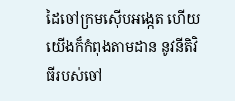ដៃចៅក្រមស៊ើបអង្កេត ហើយយើងក៏កំពុងតាមដាន នូវនីតិវិធីរបស់ចៅ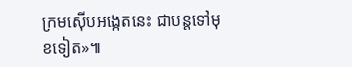ក្រមស៊ើបអង្កេតនេះ ជាបន្តទៅមុខទៀត»៕